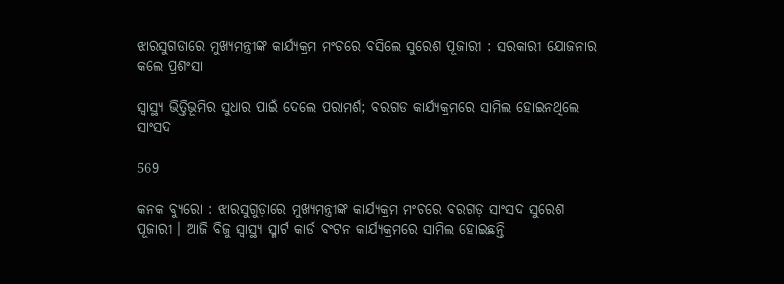ଝାରସୁଗଡାରେ ମୁଖ୍ୟମନ୍ତ୍ରୀଙ୍କ କାର୍ଯ୍ୟକ୍ରମ ମଂଚରେ ବସିଲେ ସୁରେଶ ପୂଜାରୀ : ସରକାରୀ ଯୋଜନାର କଲେ ପ୍ରଶଂସା

ସ୍ୱାସ୍ଥ୍ୟ ଭିତ୍ତିଭୂମିର ସୁଧାର ପାଇଁ ଦେଲେ ପରାମର୍ଶ; ବରଗଡ କାର୍ଯ୍ୟକ୍ରମରେ ସାମିଲ ହୋଇନଥିଲେ ସାଂସଦ

569

କନକ ବ୍ୟୁରୋ : ଝାରସୁଗୁଡ଼ାରେ ମୁଖ୍ୟମନ୍ତ୍ରୀଙ୍କ କାର୍ଯ୍ୟକ୍ରମ ମଂଚରେ ବରଗଡ଼ ସାଂସଦ ସୁରେଶ ପୂଜାରୀ । ଆଜି ବିଜୁ ସ୍ୱାସ୍ଥ୍ୟ ସ୍ମାର୍ଟ କାର୍ଡ ବଂଟନ କାର୍ଯ୍ୟକ୍ରମରେ ସାମିଲ ହୋଇଛନ୍ତି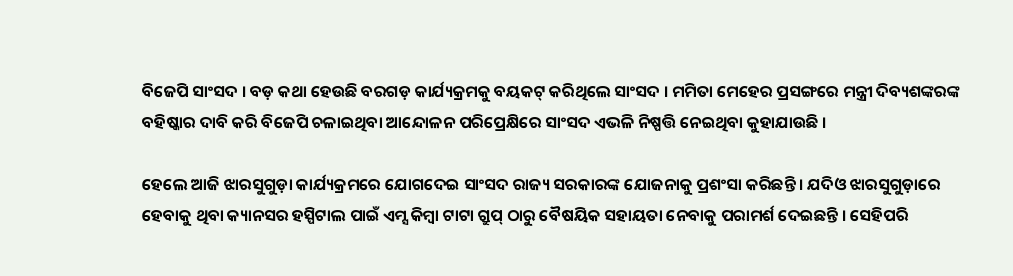ବିଜେପି ସାଂସଦ । ବଡ଼ କଥା ହେଉଛି ବରଗଡ଼ କାର୍ଯ୍ୟକ୍ରମକୁ ବୟକଟ୍ କରିଥିଲେ ସାଂସଦ । ମମିତା ମେହେର ପ୍ରସଙ୍ଗରେ ମନ୍ତ୍ରୀ ଦିବ୍ୟଶଙ୍କରଙ୍କ ବହିଷ୍କାର ଦାବି କରି ବିଜେପି ଚଳାଇଥିବା ଆନ୍ଦୋଳନ ପରିପ୍ରେକ୍ଷିରେ ସାଂସଦ ଏଭଳି ନିଷ୍ପତ୍ତି ନେଇଥିବା କୁହାଯାଉଛି ।

ହେଲେ ଆଜି ଝାରସୁଗୁଡ଼ା କାର୍ଯ୍ୟକ୍ରମରେ ଯୋଗଦେଇ ସାଂସଦ ରାଜ୍ୟ ସରକାରଙ୍କ ଯୋଜନାକୁ ପ୍ରଶଂସା କରିଛନ୍ତି । ଯଦିଓ ଝାରସୁଗୁଡ଼ାରେ ହେବାକୁ ଥିବା କ୍ୟାନସର ହସ୍ପିଟାଲ ପାଇଁ ଏମ୍ସ କିମ୍ବା ଟାଟା ଗ୍ରୁପ୍ ଠାରୁ ବୈଷୟିକ ସହାୟତା ନେବାକୁ ପରାମର୍ଶ ଦେଇଛନ୍ତି । ସେହିପରି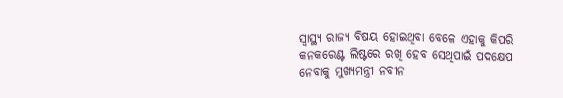ସ୍ୱାସ୍ଥ୍ୟ ରାଜ୍ୟ ବିଷୟ ହୋଇଥିବା ବେଳେ ଏହାକୁ କିପରି କନକରେଣ୍ଟ ଲିଷ୍ଟରେ ରଖି ହେବ ସେଥିପାଇଁ ପଦକ୍ଷେପ ନେବାକୁ ମୁଖ୍ୟମନ୍ତ୍ରୀ ନବୀନ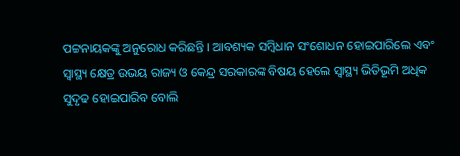ପଟ୍ଟନାୟକଙ୍କୁ ଅନୁରୋଧ କରିଛନ୍ତି । ଆବଶ୍ୟକ ସମ୍ବିଧାନ ସଂଶୋଧନ ହୋଇପାରିଲେ ଏବଂ ସ୍ୱାସ୍ଥ୍ୟ କ୍ଷେତ୍ର ଉଭୟ ରାଜ୍ୟ ଓ କେନ୍ଦ୍ର ସରକାରଙ୍କ ବିଷୟ ହେଲେ ସ୍ୱାସ୍ଥ୍ୟ ଭିତିଭୂମି ଅଧିକ ସୁଦୃଢ ହୋଇପାରିବ ବୋଲି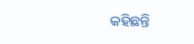କହିଛନ୍ତି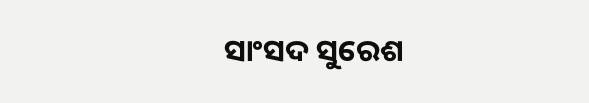ସାଂସଦ ସୁରେଶ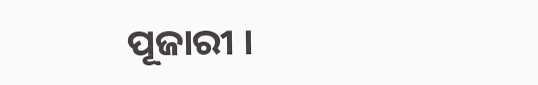ପୂଜାରୀ ।